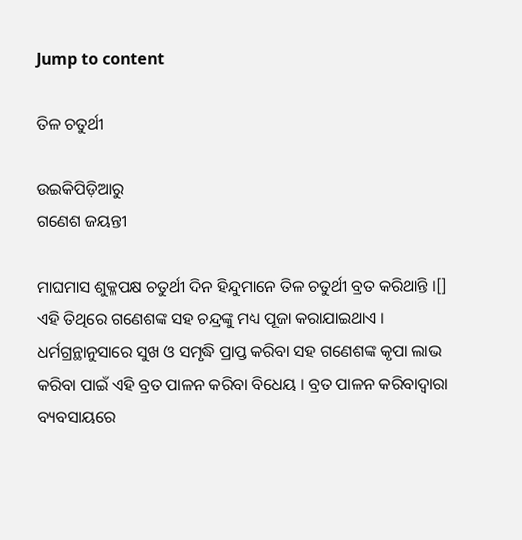Jump to content

ତିଳ ଚତୁର୍ଥୀ

ଉଇକିପିଡ଼ିଆ‌ରୁ
ଗଣେଶ ଜୟନ୍ତୀ

ମାଘମାସ ଶୁକ୍ଳପକ୍ଷ ଚତୁର୍ଥୀ ଦିନ ହିନ୍ଦୁମାନେ ତିଳ ଚତୁର୍ଥୀ ବ୍ରତ କରିଥାନ୍ତି ।[] ଏହି ତିଥିରେ ଗଣେଶଙ୍କ ସହ ଚନ୍ଦ୍ରଙ୍କୁ ମଧ୍ୟ ପୂଜା କରାଯାଇଥାଏ । ଧର୍ମଗ୍ରନ୍ଥାନୁସାରେ ସୁଖ ଓ ସମୃଦ୍ଧି ପ୍ରାପ୍ତ କରିବା ସହ ଗଣେଶଙ୍କ କୃପା ଲାଭ କରିବା ପାଇଁ ଏହି ବ୍ରତ ପାଳନ କରିବା ବିଧେୟ । ବ୍ରତ ପାଳନ କରିବାଦ୍ୱାରା ବ୍ୟବସାୟରେ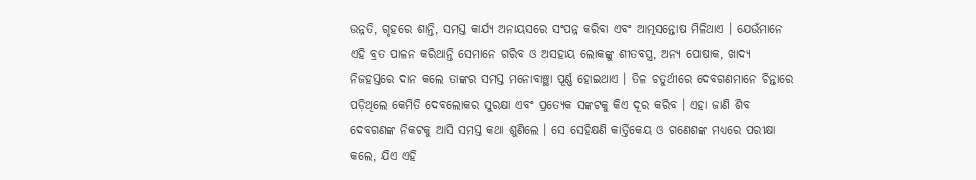ଉନ୍ନତି, ଗୃହରେ ଶାନ୍ତି, ସମସ୍ତ କାର୍ଯ୍ୟ ଅନାୟସରେ ସଂପନ୍ନ କରିବା ଏବଂ ଆତ୍ମସନ୍ତୋଷ ମିଳିଥାଏ । ଯେଉଁମାନେ ଏହି ବ୍ରତ ପାଳନ କରିଥାନ୍ତି ସେମାନେ ଗରିବ ଓ ଅସହାୟ ଲୋକଙ୍କୁ ଶୀତବସ୍ତ୍ର, ଅନ୍ୟ ପୋଷାକ, ଖାଦ୍ୟ ନିଜହସ୍ତରେ ଦାନ କଲେ ତାଙ୍କର ସମସ୍ତ ମନୋବାଞ୍ଛା ପୂର୍ଣ୍ଣ ହୋଇଥାଏ । ତିଳ ଚତୁର୍ଥୀରେ ଦେବଗଣମାନେ ଚିନ୍ତାରେ ପଡ଼ିଥିଲେ କେମିତି ଦେବଲୋକର ସୁରକ୍ଷା ଏବଂ ପ୍ରତ୍ୟେକ ସଙ୍କଟକୁ କିଏ ଦୂର କରିବ । ଏହା ଜାଣି ଶିବ ଦେବଗଣଙ୍କ ନିକଟକୁ ଆସି ସମସ୍ତ କଥା ଶୁଣିଲେ । ସେ ସେହିକ୍ଷଣି କାର୍ତ୍ତିକେୟ ଓ ଗଣେଶଙ୍କ ମଧ୍ୟରେ ପରୀକ୍ଷା କଲେ, ଯିଏ ଏହି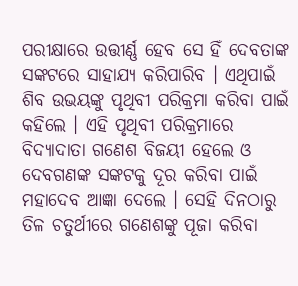ପରୀକ୍ଷାରେ ଉତ୍ତୀର୍ଣ୍ଣ ହେବ ସେ ହିଁ ଦେବତାଙ୍କ ସଙ୍କଟରେ ସାହାଯ୍ୟ କରିପାରିବ । ଏଥିପାଇଁ ଶିବ ଉଭୟଙ୍କୁ ପୃଥିବୀ ପରିକ୍ରମା କରିବା ପାଇଁ କହିଲେ । ଏହି ପୃଥିବୀ ପରିକ୍ରମାରେ ବିଦ୍ୟାଦାତା ଗଣେଶ ବିଜୟୀ ହେଲେ ଓ ଦେବଗଣଙ୍କ ସଙ୍କଟକୁ ଦୂର କରିବା ପାଇଁ ମହାଦେବ ଆଜ୍ଞା ଦେଲେ । ସେହି ଦିନଠାରୁ ତିଳ ଚତୁର୍ଥୀରେ ଗଣେଶଙ୍କୁ ପୂଜା କରିବା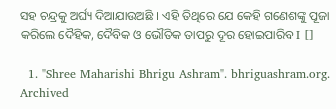ସହ ଚନ୍ଦ୍ରକୁ ଅର୍ଘ୍ୟ ଦିଆଯାଉଅଛି । ଏହି ତିଥିରେ ଯେ କେହି ଗଣେଶଙ୍କୁ ପୂଜା କରିଲେ ଦୈହିକ, ଦୈବିକ ଓ ଭୌତିକ ତାପରୁ ଦୂର ହୋଇପାରିବ I []

  1. "Shree Maharishi Bhrigu Ashram". bhriguashram.org. Archived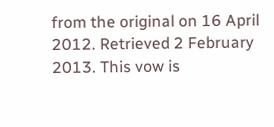from the original on 16 April 2012. Retrieved 2 February 2013. This vow is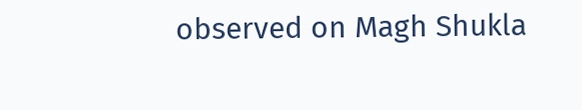observed on Magh Shukla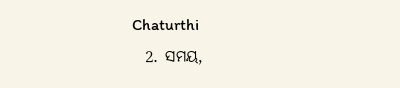Chaturthi
  2. ସମୟ,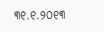୩୧.୧.୨୦୧୩